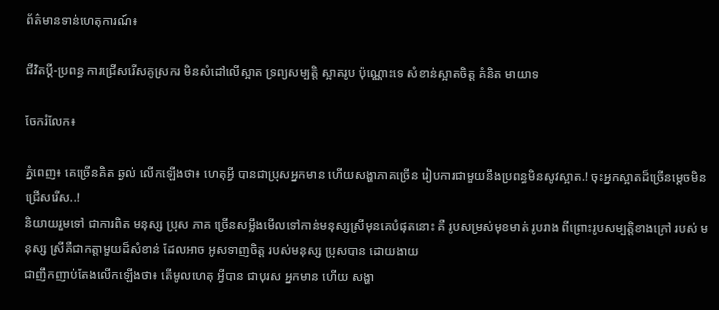ព័ត៌មានទាន់ហេតុការណ៍៖

ជីវិតប្តី-ប្រពន្ធ ការជ្រើសរើសគូស្រករ មិនសំដៅលើស្អាត ទ្រព្យសម្បត្តិ ស្អាតរូប ប៉ុណ្ណោះទេ សំខាន់ស្អាតចិត្ត គំនិត មាយាទ

ចែករំលែក៖

ភ្នំពេញ៖ គេច្រើនគិត ឆ្ងល់ លើកឡើងថា៖ ហេតុអ្វី បានជាប្រុសអ្នកមាន ហើយសង្ហាភាគច្រើន រៀបការជាមួយនឹងប្រពន្ធមិនសូវស្អាត.! ចុះអ្នកស្អាតដ៏ច្រើនម្តេចមិនជ្រើសរើស..!
និយាយរួមទៅ ជាការពិត មនុស្ស ប្រុស ភាគ ច្រើនសម្លឹងមើលទៅកាន់មនុស្សស្រីមុនគេបំផុតនោះ គឺ រូបសម្រស់មុខមាត់ រូបរាង ពីព្រោះរូបសម្បត្តិខាងក្រៅ របស់ មនុស្ស ស្រីគឺជាកត្តាមួយដ៏សំខាន់ ដែលអាច អូសទាញចិត្ត របស់មនុស្ស ប្រុសបាន ដោយងាយ
ជាញឹកញាប់តែងលើកឡើងថា៖ តើមូលហេតុ អ្វីបាន ជាបុរស អ្នកមាន ហើយ សង្ហា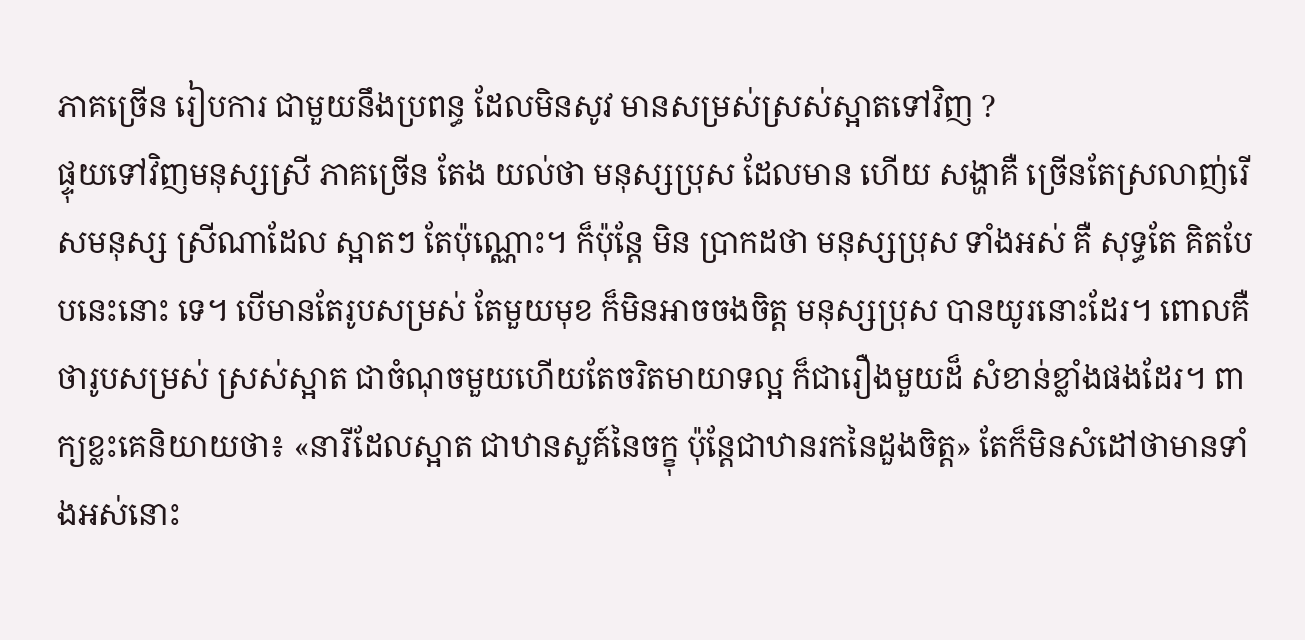ភាគច្រើន រៀបការ ជាមួយនឹងប្រពន្ធ ដែលមិនសូវ មានសម្រស់ស្រស់ស្អាតទៅវិញ ?
ផ្ទុយទៅវិញមនុស្សស្រី ភាគច្រើន តែង យល់ថា មនុស្សប្រុស ដែលមាន ហើយ សង្ហាគឺ ច្រើនតែស្រលាញ់រើសមនុស្ស ស្រីណាដែល ស្អាតៗ តែប៉ុណ្ណោះ។ ក៏ប៉ុន្តែ មិន ប្រាកដថា មនុស្សប្រុស ទាំងអស់ គឺ សុទ្ធតែ គិតបែបនេះនោះ ទេ។ បើមានតែរូបសម្រស់ តែមួយមុខ ក៏មិនអាចចងចិត្ត មនុស្សប្រុស បានយូរនោះដែរ។ ពោលគឺ ថារូបសម្រស់ ស្រស់ស្អាត ជាចំណុចមួយហើយតែចរិតមាយាទល្អ ក៏ជារឿងមួយដ៏ សំខាន់ខ្លាំងផងដែរ។ ពាក្យខ្លះគេនិយាយថា៖ «នារីដែលស្អាត ជាឋានសួគ៍នៃចក្ខុ ប៉ុន្តែជាឋានរកនៃដួងចិត្ត» តែក៏មិនសំដៅថាមានទាំងអស់នោះ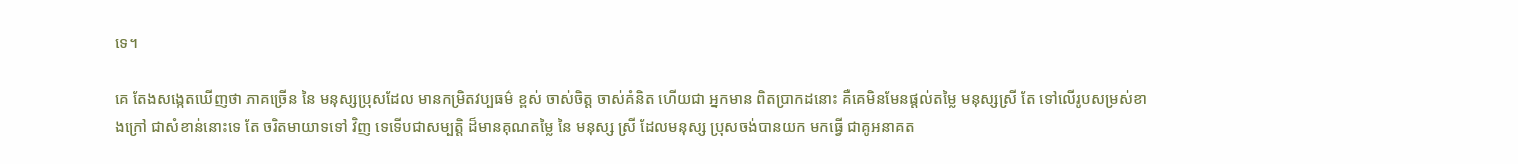ទេ។

គេ តែងសង្កេតឃើញថា ភាគច្រើន នៃ មនុស្សប្រុសដែល មានកម្រិតវប្បធម៌ ខ្ពស់ ចាស់ចិត្ត ចាស់គំនិត ហើយជា អ្នកមាន ពិតប្រាកដនោះ គឺគេមិនមែនផ្តល់តម្លៃ មនុស្សស្រី តែ ទៅលើរូបសម្រស់ខាងក្រៅ ជាសំខាន់នោះទេ តែ ចរិតមាយាទទៅ វិញ ទេទើបជាសម្បត្តិ ដ៏មានគុណតម្លៃ នៃ មនុស្ស ស្រី ដែលមនុស្ស ប្រុសចង់បានយក មកធ្វើ ជាគូអនាគត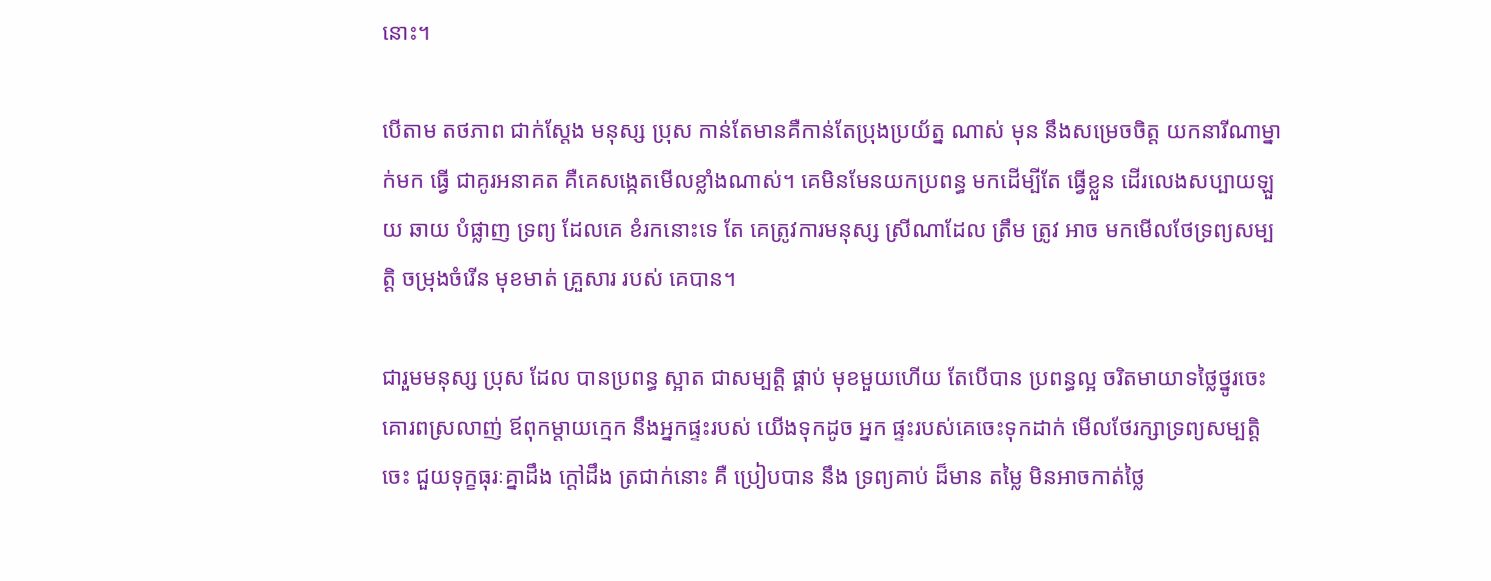នោះ។

បើតាម តថភាព ជាក់ស្តែង មនុស្ស ប្រុស កាន់តែមានគឺកាន់តែប្រុងប្រយ័ត្ន ណាស់ មុន នឹងសម្រេចចិត្ត យកនារីណាម្នាក់មក ធ្វើ ជាគូរអនាគត គឺគេសង្កេតមើលខ្លាំងណាស់។ គេមិនមែនយកប្រពន្ធ មកដើម្បីតែ ធ្វើខ្លួន ដើរលេងសប្បាយឡួយ ឆាយ បំផ្លាញ ទ្រព្យ ដែលគេ ខំរកនោះទេ តែ គេត្រូវការមនុស្ស ស្រីណាដែល ត្រឹម ត្រូវ អាច មកមើលថែទ្រព្យសម្បត្តិ ចម្រុងចំរើន មុខមាត់ គ្រួសារ របស់ គេបាន។

ជារួមមនុស្ស ប្រុស ដែល បានប្រពន្ធ ស្អាត ជាសម្បត្តិ ផ្គាប់ មុខមួយហើយ តែបើបាន ប្រពន្ធល្អ ចរិតមាយាទថ្លៃថ្នូរចេះ គោរពស្រលាញ់ ឪពុកម្តាយក្មេក នឹងអ្នកផ្ទះរបស់ យើងទុកដូច អ្នក ផ្ទះរបស់គេចេះទុកដាក់ មើលថែរក្សាទ្រព្យសម្បត្តិចេះ ជួយទុក្ខធុរៈគ្នាដឹង ក្តៅដឹង ត្រជាក់នោះ គឺ ប្រៀបបាន នឹង ទ្រព្យគាប់ ដ៏មាន តម្លៃ មិនអាចកាត់ថ្លៃ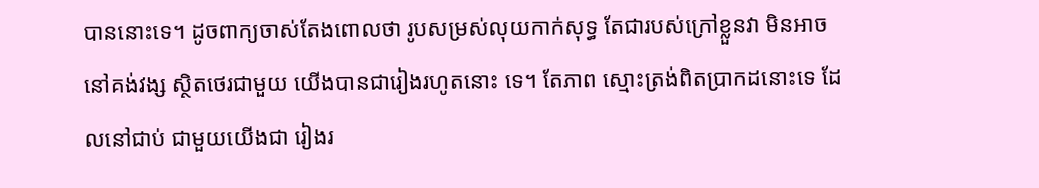បាននោះទេ។ ដូចពាក្យចាស់តែងពោលថា រូបសម្រស់លុយកាក់សុទ្ធ តែជារបស់ក្រៅខ្លួនវា មិនអាចនៅគង់វង្ស ស្ថិតថេរជាមួយ យើងបានជារៀងរហូតនោះ ទេ។ តែភាព ស្មោះត្រង់ពិតប្រាកដនោះទេ ដែលនៅជាប់ ជាមួយយើងជា រៀងរ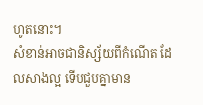ហូតនោះ។
សំខាន់អាចជានិស្ស័យពីកំណើត ដែលសាងល្អ ទើបជួបគ្នាមាន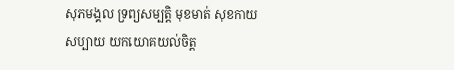សុភមង្គល ទ្រព្យសម្បត្តិ មុខមាត់ សុខកាយ សប្បាយ យកយោគយល់ចិត្ត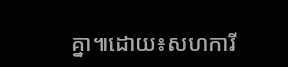គ្នា៕ដោយ៖សហការី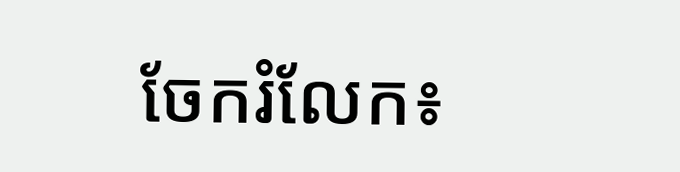ចែករំលែក៖